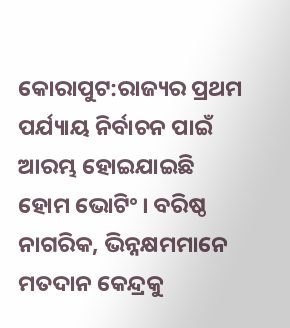କୋରାପୁଟ:ରାଜ୍ୟର ପ୍ରଥମ ପର୍ଯ୍ୟାୟ ନିର୍ବାଚନ ପାଇଁ ଆରମ୍ଭ ହୋଇଯାଇଛି ହୋମ ଭୋଟିଂ । ବରିଷ୍ଠ ନାଗରିକ, ଭିନ୍ନକ୍ଷମମାନେ ମତଦାନ କେନ୍ଦ୍ରକୁ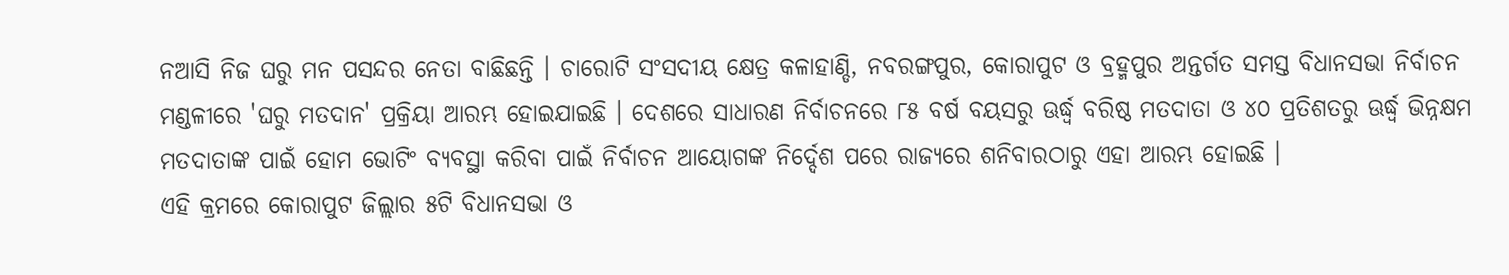ନଆସି ନିଜ ଘରୁ ମନ ପସନ୍ଦର ନେତା ବାଛିଛନ୍ତି । ଚାରୋଟି ସଂସଦୀୟ କ୍ଷେତ୍ର କଳାହାଣ୍ଡି, ନବରଙ୍ଗପୁର, କୋରାପୁଟ ଓ ବ୍ରହ୍ମପୁର ଅନ୍ତର୍ଗତ ସମସ୍ତ ବିଧାନସଭା ନିର୍ବାଚନ ମଣ୍ଡଳୀରେ 'ଘରୁ ମତଦାନ' ପ୍ରକ୍ରିୟା ଆରମ୍ଭ ହୋଇଯାଇଛି । ଦେଶରେ ସାଧାରଣ ନିର୍ବାଚନରେ ୮୫ ବର୍ଷ ବୟସରୁ ଊର୍ଦ୍ଧ୍ୱ ବରିଷ୍ଠ ମତଦାତା ଓ ୪୦ ପ୍ରତିଶତରୁ ଊର୍ଦ୍ଧ୍ୱ ଭିନ୍ନକ୍ଷମ ମତଦାତାଙ୍କ ପାଇଁ ହୋମ ଭୋଟିଂ ବ୍ୟବସ୍ଥା କରିବା ପାଇଁ ନିର୍ବାଚନ ଆୟୋଗଙ୍କ ନିର୍ଦ୍ଦେଶ ପରେ ରାଜ୍ୟରେ ଶନିବାରଠାରୁ ଏହା ଆରମ୍ଭ ହୋଇଛି ।
ଏହି କ୍ରମରେ କୋରାପୁଟ ଜିଲ୍ଲାର ୫ଟି ବିଧାନସଭା ଓ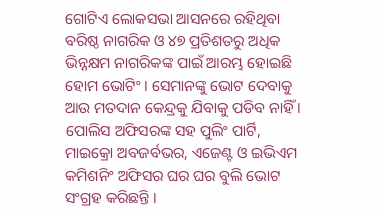ଗୋଟିଏ ଲୋକସଭା ଆସନରେ ରହିଥିବା ବରିଷ୍ଠ ନାଗରିକ ଓ ୪୭ ପ୍ରତିଶତରୁ ଅଧିକ ଭିନ୍ନକ୍ଷମ ନାଗରିକଙ୍କ ପାଇଁ ଆରମ୍ଭ ହୋଇଛି ହୋମ ଭୋଟିଂ । ସେମାନଙ୍କୁ ଭୋଟ ଦେବାକୁ ଆଉ ମତଦାନ କେନ୍ଦ୍ରକୁ ଯିବାକୁ ପଡିବ ନାହିଁ । ପୋଲିସ ଅଫିସରଙ୍କ ସହ ପୁଲିଂ ପାର୍ଟି, ମାଇକ୍ରୋ ଅବଜର୍ବଭର, ଏଜେଣ୍ଟ ଓ ଇଭିଏମ କମିଶନିଂ ଅଫିସର ଘର ଘର ବୁଲି ଭୋଟ ସଂଗ୍ରହ କରିଛନ୍ତି ।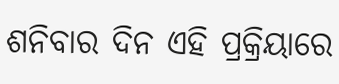ଶନିବାର ଦିନ ଏହି ପ୍ରକ୍ରିୟାରେ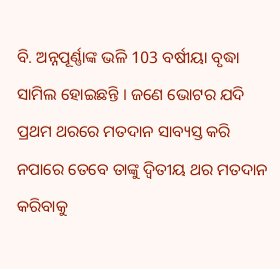ବି. ଅନ୍ନପୂର୍ଣ୍ଣାଙ୍କ ଭଳି 103 ବର୍ଷୀୟା ବୃଦ୍ଧା ସାମିଲ ହୋଇଛନ୍ତି । ଜଣେ ଭୋଟର ଯଦି ପ୍ରଥମ ଥରରେ ମତଦାନ ସାବ୍ୟସ୍ତ କରି ନପାରେ ତେବେ ତାଙ୍କୁ ଦ୍ବିତୀୟ ଥର ମତଦାନ କରିବାକୁ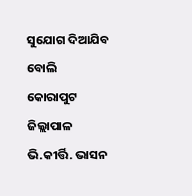ସୁଯୋଗ ଦିଆଯିବ ବୋଲି କୋରାପୁଟ ଜିଲ୍ଲାପାଳ ଭି.କୀର୍ତ୍ତି. ଭାସନ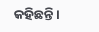କହିଛନ୍ତି ।